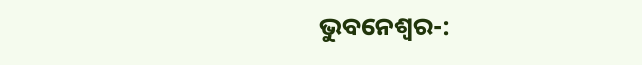ଭୁବନେଶ୍ଵର-: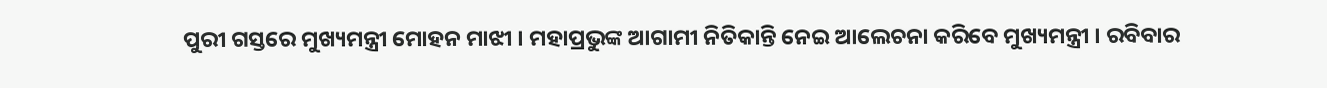ପୁରୀ ଗସ୍ତରେ ମୁଖ୍ୟମନ୍ତ୍ରୀ ମୋହନ ମାଝୀ । ମହାପ୍ରଭୁଙ୍କ ଆଗାମୀ ନିତିକାନ୍ତି ନେଇ ଆଲେଚନା କରିବେ ମୁଖ୍ୟମନ୍ତ୍ରୀ । ରବିବାର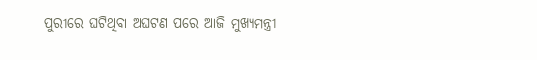ପୁରୀରେ ଘଟିଥିବା ଅଘଟଣ ପରେ ଆଜି ମୁଖ୍ୟମନ୍ତ୍ରୀ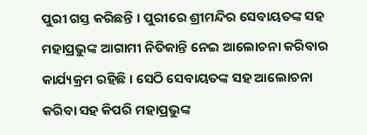ପୁରୀ ଗସ୍ତ କରିଛନ୍ତି । ପୁରୀରେ ଶ୍ରୀମନ୍ଦିର ସେବାୟତଙ୍କ ସହ ମହାପ୍ରଭୁଙ୍କ ଆଗାମୀ ନିତିକାନ୍ତି ନେଇ ଆଲୋଚନା କରିବାର କାର୍ଯ୍ୟକ୍ରମ ରହିଛି । ସେଠି ସେବାୟତଙ୍କ ସହ ଆଲୋଚନା କରିବା ସହ କିପରି ମହାପ୍ରଭୁଙ୍କ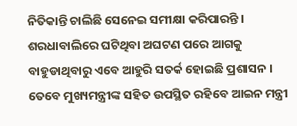ନିତିକାନ୍ତି ଚାଲିଛି ସେନେଇ ସମୀକ୍ଷା କରିପାରନ୍ତି । ଶରଧାବାଲିରେ ଘଟିଥିବା ଅଘଟଣ ପରେ ଆଗକୁ ବାହୁଡାଥିବାରୁ ଏବେ ଆହୁରି ସତର୍କ ହୋଇଛି ପ୍ରଶାସନ । ତେବେ ମୁଖ୍ୟମନ୍ତ୍ରୀଙ୍କ ସହିତ ଉପସ୍ଥିତ ରହିବେ ଆଇନ ମନ୍ତ୍ରୀ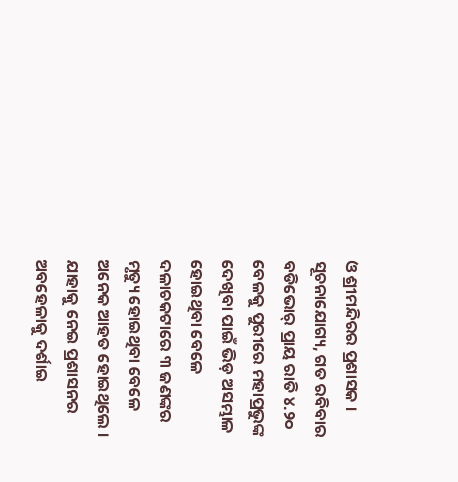ଓ ଶ୍ରୀମନ୍ଦିରର ପ୍ରଶାସକ ।
ସୂଚନାଯୋଗ୍ୟ, ଗତ ରବିବାର ବଡିଭୋର୍ ପ୍ରାୟ ରାତି ୪.୨୦ ବେଳକୁ ପୁରୀରେ ମହାପ୍ରଭୁଙ୍କ ଦେଖିବା ପାଇଁ ଭିଡ଼ ଅସମ୍ଭାଳ ହୋଇଥିବା ବେଳେ ଦଳାଚକଟାରେ ୩ ଜଣଙ୍କର ମୃତ୍ୟୁ ହୋଇଥିବା ବେଳେ ଅନେକ ଆହତ ହୋଇଥିଲେ । ଯାହାକୁ ନେଇ ପ୍ରଶାସନର ଅବହେଳାକୁ ଦର୍ଶାଇ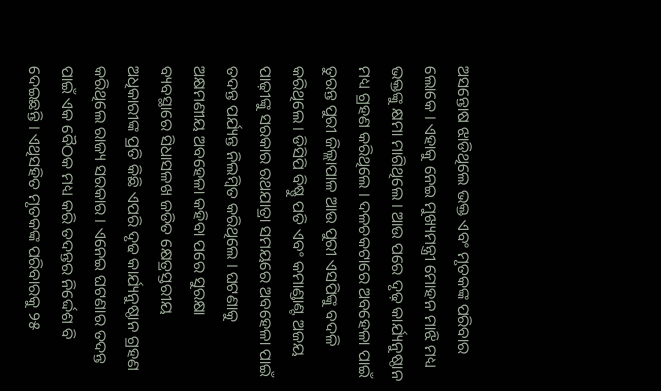ଅସନ୍ତୋଷ ଝାଡିଥିଲେ ଭକ୍ତ ଏବଂ ମୃତକଙ୍କ ପରିବାର ଲୋକେ । ଏହାକୁ ନେଇ ମୁଖ୍ୟମନ୍ତ୍ରୀ ମୋହନ ମାଝି ମଧ୍ୟ ଭକ୍ତଙ୍କୁ କ୍ଷମା ମାଗିଥିଲେ । ଆଉ ପରେ ଦୃଢ଼ କାର୍ଯ୍ୟନୁଷ୍ଠାନ ମଧ୍ୟ ଗ୍ରହଣ କରିଥିଲେ । ଦଳଚକଟାରେ ଅବହେଳା ପାଇଁ ତୁରନ୍ତ ପୁରୀ ଜିଲ୍ଲାପାଳ ଆଉ ପୁରୀ ଏସପିଙ୍କୁ ବଦଳି କରିଥିଲେ । ଡିସିପି ବିଷ୍ଣୁ ପତି ଏବଂ କମାଣ୍ଡାଣ୍ଟ ଅଜୟ ପାଢ଼ୀଙ୍କୁ ସରକାର ରଥଯାତ୍ରା ସମୟରେ ଅବହେଳା ପାଇଁ ତଦନ୍ତ ପର୍ଯ୍ୟନ୍ତ ନିଲମ୍ବିତ କରିଥିଲେ । ଘଟଣାକୁ ଅକ୍ଷମଣୀୟ ଅବହେଳା କହିବା ପରେ ସୁରକ୍ଷା ବ୍ୟବସ୍ଥାରେ ସିଧାସଳଖ ଜଡିତ କ୍ଷେତ୍ରସ୍ତରୀୟ ଅଧିକାରୀଙ୍କ ପ୍ରତି କିଛି ଏପରି ଦୃଢ କାର୍ଯ୍ୟନୁଷ୍ଠାନ ଗ୍ରହଣ କରିଥିଲେ ରାଜ୍ୟ ସରକାର । ଏନେଇ ଘଟଣାର ତଦନ୍ତ ପାଇଁ ଏକ ବୈଠକ ମଧ୍ୟ କରି ତଦନ୍ତର ନିର୍ଦ୍ଦେଶ ବି ଦେଇଛନ୍ତି । ଏଥିସହିତ ମୃତକଙ୍କ ପରିବାରକୁ ୨୫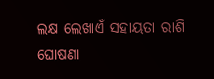ଲକ୍ଷ ଲେଖାଏଁ ସହାୟତା ରାଶି ଘୋଷଣା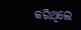କରିଥିଲେ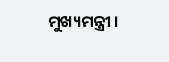ମୁଖ୍ୟମନ୍ତ୍ରୀ ।